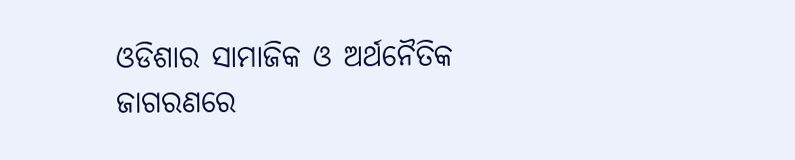ଓଡିଶାର ସାମାଜିକ ଓ ଅର୍ଥନୈତିକ ଜାଗରଣରେ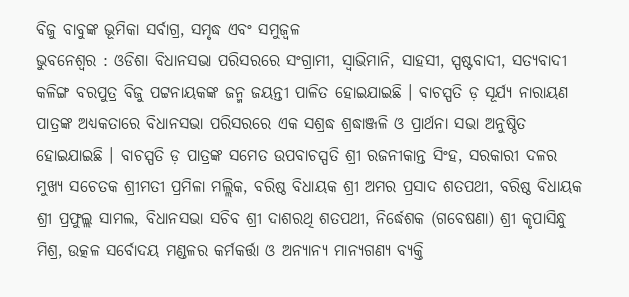ବିଜୁ ବାବୁଙ୍କ ଭୂମିକା ସର୍ବାଗ୍ର, ସମୃଦ୍ଧ ଏବଂ ସମୁଜ୍ଵଳ
ଭୁବନେଶ୍ବର : ଓଡିଶା ବିଧାନସଭା ପରିସରରେ ସଂଗ୍ରାମୀ, ସ୍ବାଭିମାନି, ସାହସୀ, ସ୍ପଷ୍ଟବାଦୀ, ସତ୍ୟବାଦୀ କଳିଙ୍ଗ ବରପୁତ୍ର ବିଜୁ ପଟ୍ଟନାୟକଙ୍କ ଜନ୍ମ ଜୟନ୍ତୀ ପାଳିତ ହୋଇଯାଇଛି । ବାଚସ୍ପତି ଡ଼ ସୂର୍ଯ୍ୟ ନାରାୟଣ ପାତ୍ରଙ୍କ ଅଧ୍ୟକତାରେ ବିଧାନସଭା ପରିସରରେ ଏକ ସଶ୍ରଦ୍ଧ ଶ୍ରଦ୍ଧାଞ୍ଜଳି ଓ ପ୍ରାର୍ଥନା ସଭା ଅନୁଷ୍ଠିତ ହୋଇଯାଇଛି । ବାଚସ୍ପତି ଡ଼ ପାତ୍ରଙ୍କ ସମେତ ଉପବାଚସ୍ପତି ଶ୍ରୀ ରଜନୀକାନ୍ତ ସିଂହ, ସରକାରୀ ଦଳର ମୁଖ୍ୟ ସଚେତକ ଶ୍ରୀମତୀ ପ୍ରମିଳା ମଲ୍ଲିକ, ବରିଷ୍ଠ ବିଧାୟକ ଶ୍ରୀ ଅମର ପ୍ରସାଦ ଶତପଥୀ, ବରିଷ୍ଠ ବିଧାୟକ ଶ୍ରୀ ପ୍ରଫୁଲ୍ଲ ସାମଲ, ବିଧାନସଭା ସଚିବ ଶ୍ରୀ ଦାଶରଥି ଶତପଥୀ, ନିର୍ଦ୍ଧେଶକ (ଗବେଷଣା) ଶ୍ରୀ କୃପାସିନ୍ଧୁ ମିଶ୍ର, ଉତ୍କଳ ସର୍ବୋଦୟ ମଣ୍ଡଳର କର୍ମକର୍ତ୍ତା ଓ ଅନ୍ଯାନ୍ଯ ମାନ୍ୟଗଣ୍ୟ ବ୍ୟକ୍ତି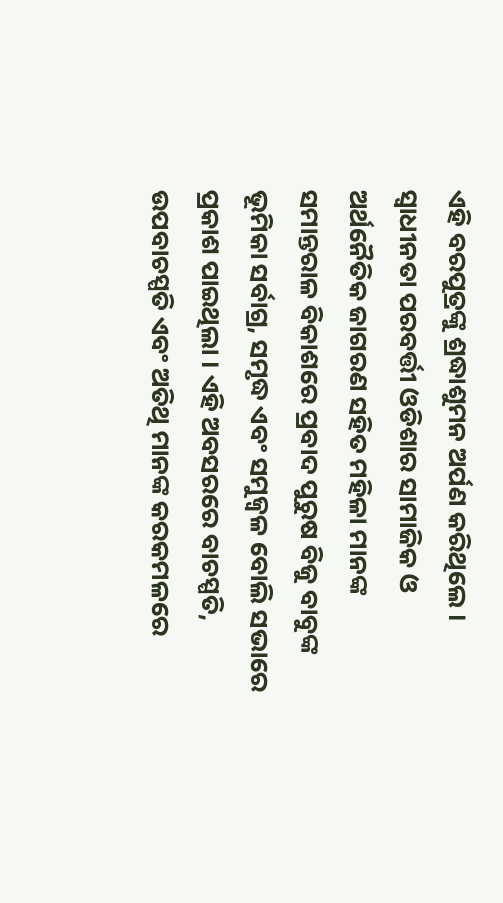ଏହି ବରପୁତ୍ରଙ୍କୁ ଶ୍ରଦ୍ଧାଶୁମନ ଅର୍ପଣ କରିଥିଲେ । ସ୍ଵାଧୀନତା ପରବର୍ତ୍ତୀ ଓଡିଶାର ସାମାଜିକ ଓ ଅର୍ଥନୈତିକ ଜାଗରଣ ସହିତ ମହିଳା ମାନଙ୍କ ସମାନ୍ତରାଳ ବିକାଶରେ ପ୍ରବାଦ ପୁରୁଷ ବିଜୁ ବାବୁଙ୍କ ଭୂମିକା ସର୍ବାଗ୍ର, ସମୃଦ୍ଧ ଏବଂ ସମୁଜ୍ଵଳ ବୋଲି ସଭାରେ ପ୍ରକାଶ ପାଇଥିଲା । ଏହି ଅବସରରେ ବାଚସ୍ପତି, ଉପବାଚସ୍ପତି ଏବଂ ଅତିଥି ମାନଙ୍କ କରକମଳରେ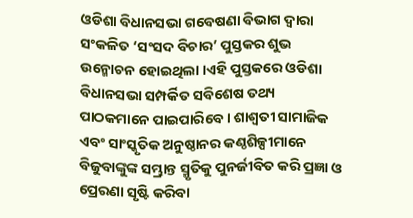ଓଡିଶା ବିଧାନସଭା ଗବେଷଣା ବିଭାଗ ଦ୍ଵାରା ସଂକଳିତ ‘ସଂସଦ ବିଚାର’ ପୁସ୍ତକର ଶୁଭ ଉନ୍ମୋଚନ ହୋଇଥିଲା ।ଏହି ପୁସ୍ତକରେ ଓଡିଶା ବିଧାନସଭା ସମ୍ପର୍କିତ ସବିଶେଷ ତଥ୍ୟ ପାଠକମାନେ ପାଇପାରିବେ । ଶାଶ୍ଵତୀ ସାମାଜିକ ଏବଂ ସାଂସ୍କୃତିକ ଅନୁଷ୍ଠାନର କଣ୍ଠଶିଳ୍ପୀମାନେ ବିଜୁବାଙ୍କୁଙ୍କ ସମ୍ଭ୍ରାନ୍ତ ସ୍ମୃତିକୁ ପୁନର୍ଜୀବିତ କରି ପ୍ରଜ୍ଞା ଓ ପ୍ରେରଣା ସୃଷ୍ଟି କରିବା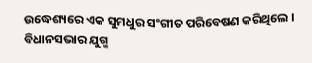ଉଦ୍ଧେଶ୍ୟରେ ଏକ ସୁମଧୁର ସଂଗୀତ ପରିବେଷଣ କରିଥିଲେ । ବିଧାନସଭାର ଯୁଗ୍ମ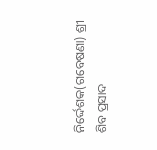ନିର୍ଦ୍ଦେଶକ(ଗବେଷଣା) ଶ୍ରୀ ଶିବ ପ୍ରସାଦ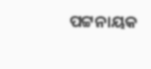ପଟ୍ଟନାୟକ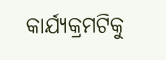କାର୍ଯ୍ୟକ୍ରମଟିକୁ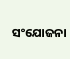ସଂଯୋଜନା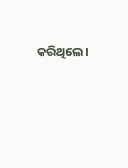କରିଥିଲେ।